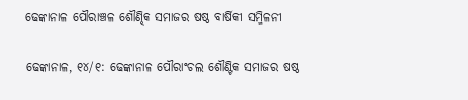ଢେଙ୍କାନାଳ ପୌରାଞ୍ଚଳ ଶୌଣ୍ଢିକ ସମାଜର ଷଷ୍ଠ ବାର୍ଷିକୀ ସମ୍ମିଳନୀ

ଢେଙ୍କାନାଳ, ୧୪/୧: ଢେଙ୍କାନାଳ ପୌରାଂଚଲ ଶୌଣ୍ଟିକ ସମାଜର ଷଷ୍ଠ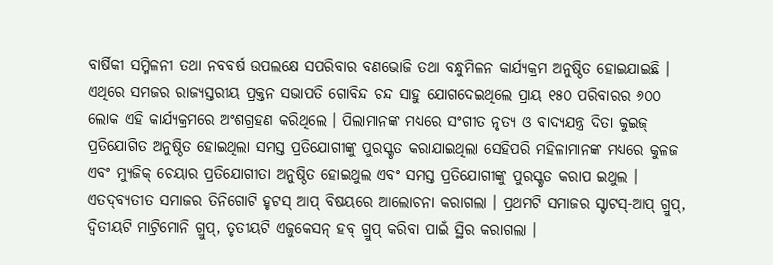ବାର୍ଷିକୀ ସମ୍ମିଳନୀ ତଥା ନବବର୍ଷ ଉପଲକ୍ଷେ ସପରିବାର ବଣଭୋଜି ତଥା ବନ୍ଧୁମିଳନ କାର୍ଯ୍ୟକ୍ରମ ଅନୁଷ୍ଠିତ ହୋଇଯାଇଛି । ଏଥିରେ ସମଜର ରାଜ୍ୟସ୍ତରୀୟ ପ୍ରକ୍ତନ ସଭାପତି ଗୋବିନ୍ଦ ଚନ୍ଦ ସାହୁ ଯୋଗଦେଇଥିଲେ ପ୍ରାୟ ୧୫୦ ପରିବାରର ୬୦୦ ଲୋକ ଏହି କାର୍ଯ୍ୟକ୍ରମରେ ଅଂଶଗ୍ରହଣ କରିଥିଲେ । ପିଲାମାନଙ୍କ ମଧ୍ୟରେ ସଂଗୀତ ନୃତ୍ୟ ଓ ବାଦ୍ୟଯନ୍ତ୍ର ଦିତା କୁଇଜ୍‌ ପ୍ରତିଯୋଗିତ ଅନୁଷ୍ଠିତ ହୋଇଥିଲା ସମସ୍ତ ପ୍ରତିଯୋଗୀଙ୍କୁ ପୁରସ୍କୃତ କରାଯାଇଥିଲା ସେହିପରି ମହିଳାମାନଙ୍କ ମଧ୍ୟରେ କୁଳଜ ଏବଂ ମ୍ୟୁଜିକ୍‌ ଚେୟାର ପ୍ରତିଯୋଗୀତା ଅନୁଷ୍ଠିତ ହୋଇଥୁଲ ଏବଂ ସମସ୍ତ ପ୍ରତିଯୋଗୀଙ୍କୁ ପୁରସ୍କୃତ କରାପ ଇଥୁଲ । ଏତଦ୍‍ବ୍ୟତୀତ ସମାଜର ତିନିଗୋଟି ହୃଟସ୍ ଆପ୍ ବିଷୟରେ ଆଲୋଚନା କରାଗଲା । ପ୍ରଥମଟି ସମାଜର ସ୍ଟାଟସ୍-ଆପ୍ ଗ୍ରୁପ୍, ଦ୍ଵିତୀୟଟି ମାଟ୍ରିମୋନି ଗ୍ରୁପ୍, ତୃତୀୟଟି ଏଜୁକେସନ୍ ହବ୍ ଗ୍ରୁପ୍ କରିବା ପାଇଁ ସ୍ଥିର କରାଗଲା ।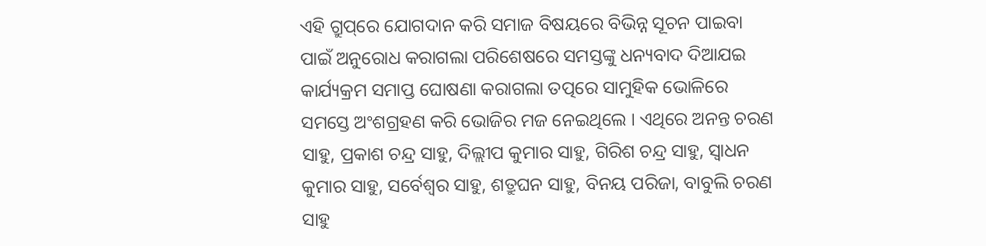ଏହି ଗ୍ରୁପ୍‌ରେ ଯୋଗଦାନ କରି ସମାଜ ବିଷୟରେ ବିଭିନ୍ନ ସୂଚନ ପାଇବା ପାଇଁ ଅନୁରୋଧ କରାଗଲା ପରିଶେଷରେ ସମସ୍ତଙ୍କୁ ଧନ୍ୟବାଦ ଦିଆଯଇ କାର୍ଯ୍ୟକ୍ରମ ସମାପ୍ତ ଘୋଷଣା କରାଗଲା ତତ୍ପରେ ସାମୁହିକ ଭୋଳିରେ ସମସ୍ତେ ଅଂଶଗ୍ରହଣ କରି ଭୋଜିର ମଜ ନେଇଥିଲେ । ଏଥିରେ ଅନନ୍ତ ଚରଣ ସାହୁ, ପ୍ରକାଶ ଚନ୍ଦ୍ର ସାହୁ, ଦିଲ୍ଲୀପ କୁମାର ସାହୁ, ଗିରିଶ ଚନ୍ଦ୍ର ସାହୁ, ସ୍ୱାଧନ କୁମାର ସାହୁ, ସର୍ବେଶ୍ୱର ସାହୁ, ଶତ୍ରୁଘନ ସାହୁ, ବିନୟ ପରିଜା, ବାବୁଲି ଚରଣ ସାହୁ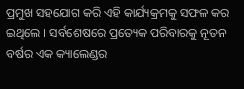ପ୍ରମୁଖ ସହଯୋଗ କରି ଏହି କାର୍ଯ୍ୟକ୍ରମକୁ ସଫଳ କର ଇଥିଲେ । ସର୍ବଶେଷରେ ପ୍ରତ୍ୟେକ ପରିବାରକୁ ନୂତନ ବର୍ଷର ଏକ କ୍ୟାଲେଣ୍ଡର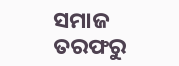ସମାଜ ତରଫରୁ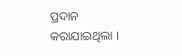ପ୍ରଦାନ କରାଯାଇଥିଲା ।